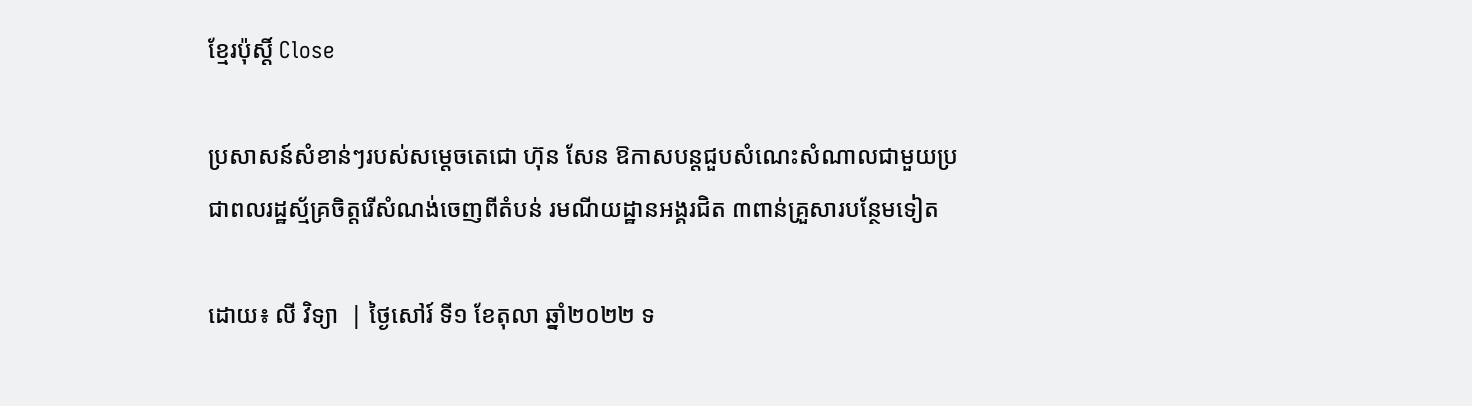ខ្មែរប៉ុស្ដិ៍ Close

ប្រសាសន៍សំខាន់ៗរបស់សម្តេចតេជោ ហ៊ុន សែន ឱកាសបន្តជួបសំណេះសំណាលជាមួយប្រជាពលរដ្ឋស្ម័គ្រចិត្តរើសំណង់ចេញពីតំបន់ រមណីយដ្ឋានអង្គរជិត ៣ពាន់គ្រួសារបន្ថែមទៀត

ដោយ៖ លី វិទ្យា  | ថ្ងៃសៅរ៍ ទី១ ខែតុលា ឆ្នាំ២០២២ ទ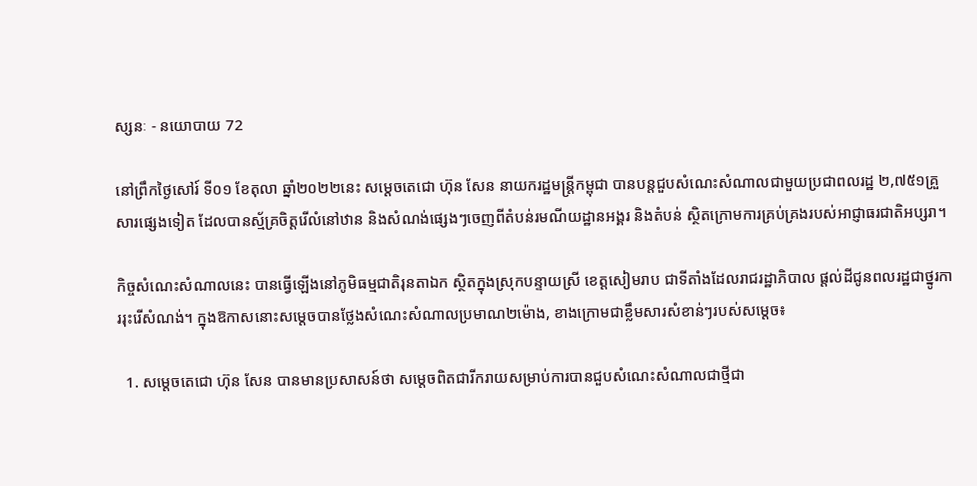ស្សនៈ - នយោបាយ 72

នៅព្រឹកថ្ងៃសៅរ៍ ទី០១ ខែតុលា ឆ្នាំ២០២២នេះ សម្តេចតេជោ ហ៊ុន សែន នាយករដ្ឋមន្ត្រីកម្ពុជា បានបន្តជួបសំណេះសំណាលជាមួយប្រជាពលរដ្ឋ ២,៧៥១គ្រួសារផ្សេងទៀត ដែលបានស្ម័គ្រចិត្តរើលំនៅឋាន និងសំណង់ផ្សេងៗចេញពីតំបន់រមណីយដ្ឋានអង្គរ និងតំបន់ ស្ថិតក្រោមការគ្រប់គ្រងរបស់អាជ្ញាធរជាតិអប្សរា។

កិច្ចសំណេះសំណាលនេះ បានធ្វើឡើងនៅភូមិធម្មជាតិរុនតាឯក ស្ថិតក្នុងស្រុកបន្ទាយស្រី ខេត្តសៀមរាប ជាទីតាំងដែលរាជរដ្ឋាភិបាល ផ្តល់ដីជូនពលរដ្ឋជាថ្នូរការរុះរើសំណង់។ ក្នុងឱកាសនោះសម្តេចបានថ្លែងសំណេះសំណាលប្រមាណ២ម៉ោង, ខាងក្រោមជាខ្លឹមសារសំខាន់ៗរបស់សម្តេច៖

  1. សម្តេចតេជោ ហ៊ុន សែន បានមានប្រសាសន៍ថា សម្តេចពិតជារីករាយសម្រាប់ការបានជួបសំណេះសំណាលជាថ្មីជា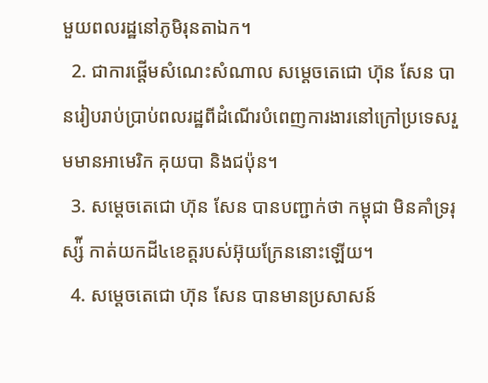មួយពលរដ្ឋនៅភូមិរុនតាឯក។
  2. ជាការផ្តើមសំណេះសំណាល សម្តេចតេជោ ហ៊ុន សែន បានរៀបរាប់ប្រាប់ពលរដ្ឋពីដំណើរបំពេញការងារនៅក្រៅប្រទេសរួមមានអាមេរិក គុយបា និងជប៉ុន។
  3. សម្តេចតេជោ ហ៊ុន សែន បានបញ្ជាក់ថា កម្ពុជា មិនគាំទ្ររុស្ស៉ី កាត់យកដី៤ខេត្តរបស់អ៊ុយក្រែននោះឡើយ។
  4. សម្តេចតេជោ ហ៊ុន សែន បានមានប្រសាសន៍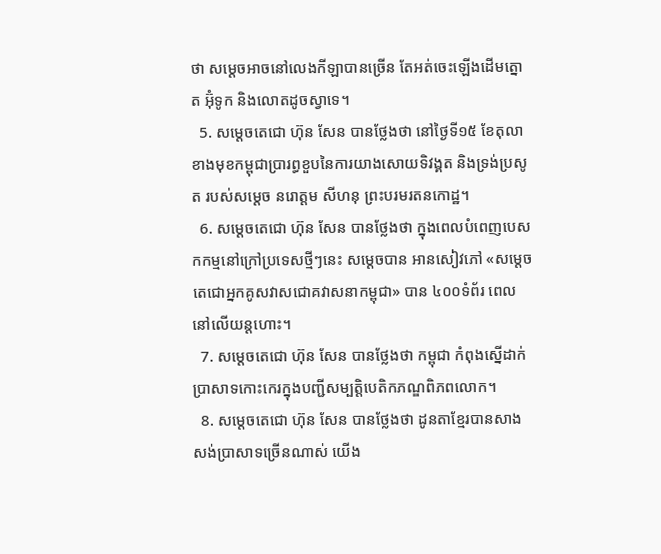ថា សម្តេចអាចនៅលេងកីឡាបានច្រើន តែអត់ចេះឡើងដើមត្នោត អ៊ុំទូក និងលោតដូចស្វាទេ។
  5. សម្តេចតេជោ ហ៊ុន សែន បានថ្លែងថា នៅថ្ងៃទី១៥ ខែតុលា ខាងមុខកម្ពុជាប្រារព្ធខួបនៃការយាងសោយទិវង្គត និងទ្រង់ប្រសូត របស់សម្តេច នរោត្តម សីហនុ ព្រះបរមរតនកោដ្ឋ។
  6. សម្តេចតេជោ ហ៊ុន សែន បានថ្លែងថា ក្នុងពេលបំពេញបេសកកម្មនៅក្រៅប្រទេសថ្មីៗនេះ សម្តេចបាន អានសៀវភៅ «សម្តេចតេជោអ្នកគូសវាសជោគវាសនាកម្ពុជា» បាន ៤០០ទំព័រ ពេលនៅលើយន្តហោះ។
  7. សម្តេចតេជោ ហ៊ុន សែន បានថ្លែងថា កម្ពុជា កំពុងស្នើដាក់ប្រាសាទកោះកេរក្នុងបញ្ជីសម្បត្តិបេតិកភណ្ឌពិភពលោក។
  8. សម្តេចតេជោ ហ៊ុន សែន បានថ្លែងថា ដូនតាខ្មែរបានសាងសង់ប្រាសាទច្រើនណាស់ យើង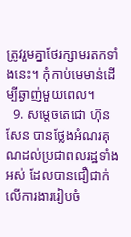ត្រូវរួមគ្នាថែរក្សាមរតកទាំងនេះ។ កុំកាប់មេមាន់ដើម្បីឆ្ងាញ់មួយពេល។
  9. សម្តេចតេជោ ហ៊ុន សែន បានថ្លែងអំណរគុណដល់ប្រជាពលរដ្ឋទាំងអស់ ដែលបានជឿជាក់លើការងាររៀបចំ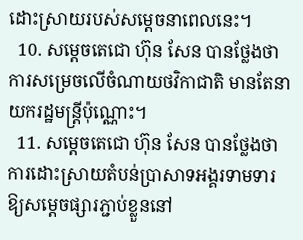ដោះស្រាយរបស់សម្តេចនាពេលនេះ។
  10. សម្តេចតេជោ ហ៊ុន សែន បានថ្លែងថា ការសម្រេចលើចំណាយថវិកាជាតិ មានតែនាយករដ្ឋមន្ត្រីប៉ុណ្ណោះ។
  11. សម្តេចតេជោ ហ៊ុន សែន បានថ្លែងថា ការដោះស្រាយតំបន់ប្រាសាទអង្គរទាមទារឱ្យសម្តេចផ្សារភ្ជាប់ខ្លួននៅ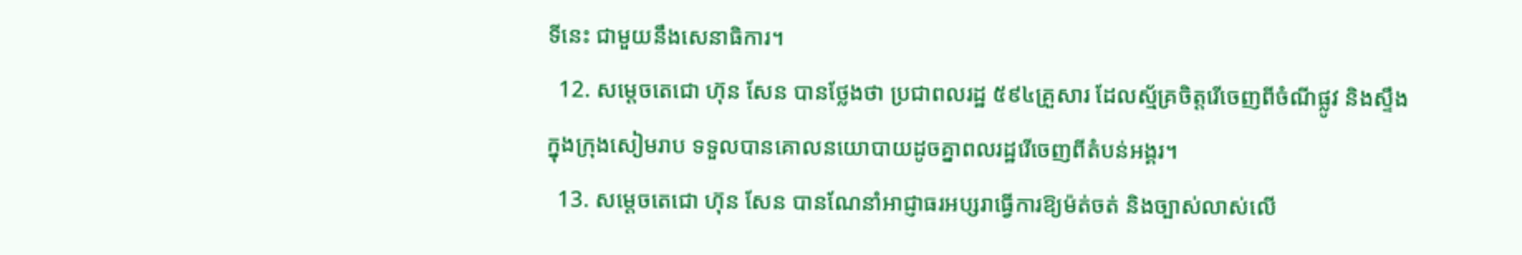ទីនេះ ជាមួយនឹងសេនាធិការ។
  12. សម្តេចតេជោ ហ៊ុន សែន បានថ្លែងថា ប្រជាពលរដ្ឋ ៥៩៤គ្រួសារ ដែលស្ម័គ្រចិត្តរើចេញពីចំណីផ្លូវ និងស្ទឹងក្នុងក្រុងសៀមរាប ទទួលបានគោលនយោបាយដូចគ្នាពលរដ្ឋរើចេញពីតំបន់អង្គរ។
  13. សម្តេចតេជោ ហ៊ុន សែន បានណែនាំអាជ្ញាធរអប្សរាធ្វើការឱ្យម៉ត់ចត់ និងច្បាស់លាស់លើ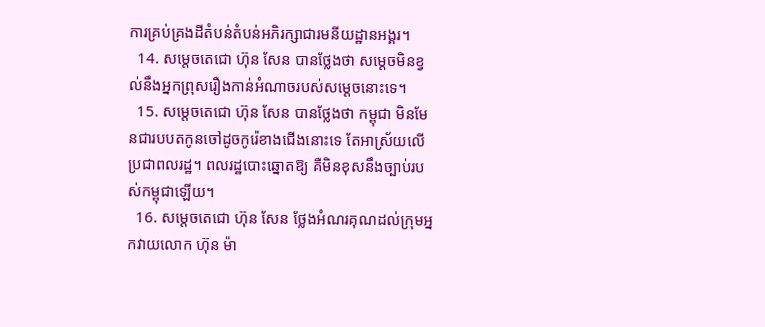ការគ្រប់គ្រងដីតំបន់តំបន់អភិរក្សាជារមនីយដ្ឋានអង្គរ។
  14. សម្តេចតេជោ ហ៊ុន សែន បានថ្លែងថា សម្តេចមិនខ្វល់នឹងអ្នកព្រុសរឿងកាន់អំណាចរបស់សម្តេចនោះទេ។
  15. សម្តេចតេជោ ហ៊ុន សែន បានថ្លែងថា កម្ពុជា មិនមែនជារបបតកូនចៅដូចកូរ៉េខាងជើងនោះទេ តែអាស្រ័យលើប្រជាពលរដ្ឋ។ ពលរដ្ឋបោះឆ្នោតឱ្យ គឺមិនខុសនឹងច្បាប់របស់កម្ពុជាឡើយ។
  16. សម្តេចតេជោ ហ៊ុន សែន ថ្លែងអំណរគុណដល់ក្រុមអ្នកវាយលោក ហ៊ុន ម៉ា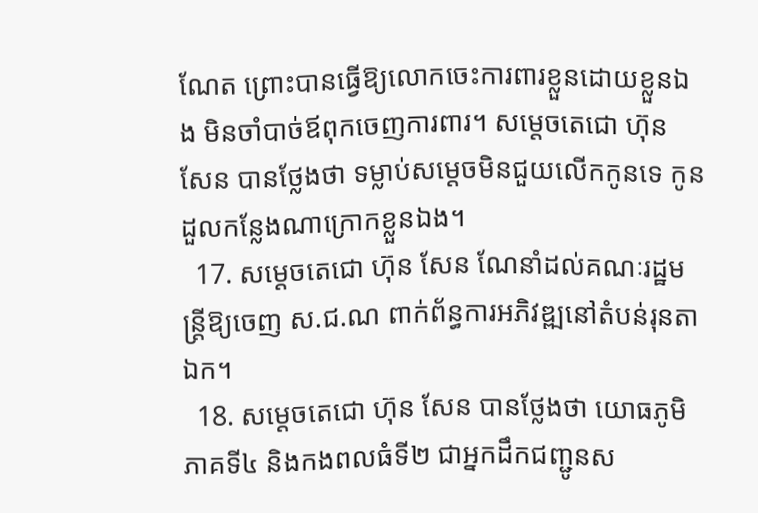ណែត ព្រោះបានធ្វើឱ្យលោកចេះការពារខ្លួនដោយខ្លួនឯង មិនចាំបាច់ឪពុកចេញការពារ។ សម្តេចតេជោ ហ៊ុន សែន បានថ្លែងថា ទម្លាប់សម្តេចមិនជួយលើកកូនទេ កូនដួលកន្លែងណាក្រោកខ្លួនឯង។
  17. សម្តេចតេជោ ហ៊ុន សែន ណែនាំដល់គណៈរដ្ឋមន្ត្រីឱ្យចេញ ស.ជ.ណ ពាក់ព័ន្ធការអភិវឌ្ឍនៅតំបន់រុនតាឯក។
  18. សម្តេចតេជោ ហ៊ុន សែន បានថ្លែងថា យោធភូមិភាគទី៤ និងកងពលធំទី២ ជាអ្នកដឹកជញ្ជូនស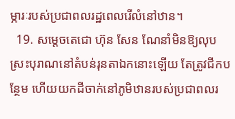ម្ភារៈរបស់ប្រជាពលរដ្ឋពេលរើលំនៅឋាន។
  19. សម្តេចតេជោ ហ៊ុន សែន ណែនាំមិនឱ្យលុបស្រះបុរាណនៅតំបន់រុនតាឯកនោះឡើយ តែត្រូវជីកបន្ថែម ហើយយកដីចាក់នៅភូមិឋានរបស់ប្រជាពលរ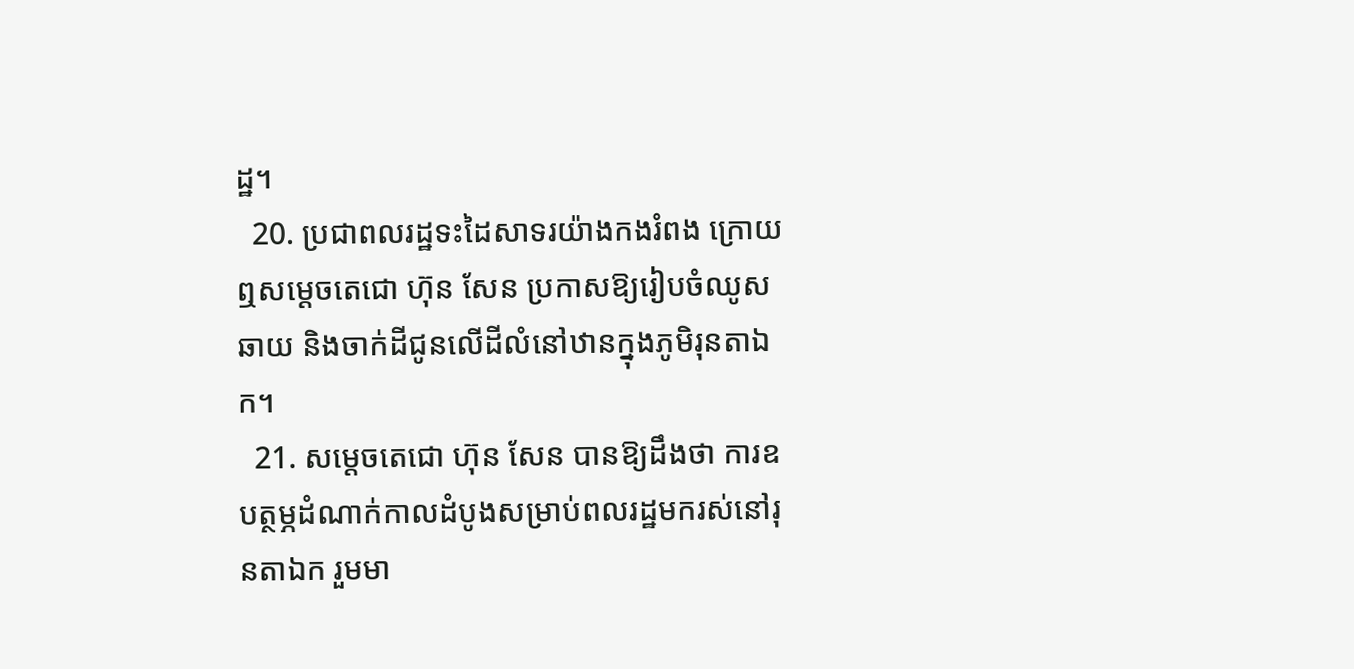ដ្ឋ។
  20. ប្រជាពលរដ្ឋទះដៃសាទរយ៉ាងកងរំពង ក្រោយឮសម្តេចតេជោ ហ៊ុន សែន ប្រកាសឱ្យរៀបចំឈូសឆាយ និងចាក់ដីជូនលើដីលំនៅឋានក្នុងភូមិរុនតាឯក។
  21. សម្តេចតេជោ ហ៊ុន សែន បានឱ្យដឹងថា ការឧបត្ថម្ភដំណាក់កាលដំបូងសម្រាប់ពលរដ្ឋមករស់នៅរុនតាឯក រួមមា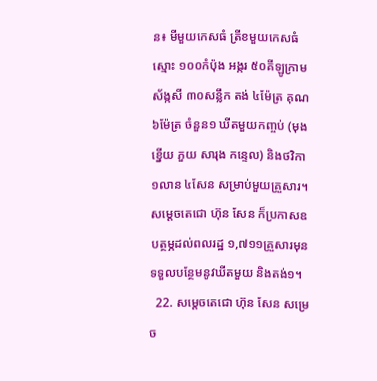ន៖ មីមួយកេសធំ ត្រីខមួយកេសធំ ស្មោះ ១០០កំប៉ុង អង្ករ ៥០គីឡូក្រាម ស័ង្កសី ៣០សន្លឹក តង់ ៤ម៉ែត្រ គុណ ៦ម៉ែត្រ ចំនួន១ ឃីតមួយកញ្ចប់ (មុង ខ្នើយ ភួយ សារុង កន្ទេល) និងថវិកា ១លាន ៤សែន សម្រាប់មួយគ្រួសារ។ សម្តេចតេជោ ហ៊ុន សែន ក៏ប្រកាសឧបត្ថម្ភដល់ពលរដ្ឋ ១,៧១១គ្រួសារមុន ទទួលបន្ថែមនូវឃីតមួយ និងតង់១។
  22. សម្តេចតេជោ ហ៊ុន សែន សម្រេច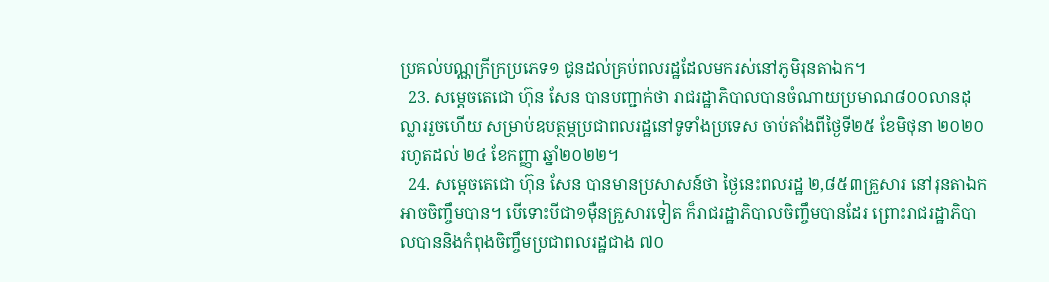ប្រគល់បណ្ណក្រីក្រប្រភេទ១ ជូនដល់គ្រប់ពលរដ្ឋដែលមករស់នៅភូមិរុនតាឯក។
  23. សម្តេចតេជោ ហ៊ុន សែន បានបញ្ជាក់ថា រាជរដ្ឋាភិបាលបានចំណាយប្រមាណ៨០០លានដុល្លាររួចហើយ សម្រាប់ឧបត្ថម្ភប្រជាពលរដ្ឋនៅទូទាំងប្រទេស ចាប់តាំងពីថ្ងៃទី២៥ ខែមិថុនា ២០២០ រហូតដល់ ២៤ ខែកញ្ញា ឆ្នាំ២០២២។
  24. សម្តេចតេជោ ហ៊ុន សែន បានមានប្រសាសន៍ថា ថ្ងៃនេះពលរដ្ឋ ២,៨៥៣គ្រួសារ នៅរុនតាឯកអាចចិញ្ចឹមបាន។ បើទោះបីជា១ម៉ឺនគ្រួសារទៀត ក៏រាជរដ្ឋាភិបាលចិញ្ចឹមបានដែរ ព្រោះរាជរដ្ឋាភិបាលបាននិងកំពុងចិញ្ចឹមប្រជាពលរដ្ឋជាង ៧០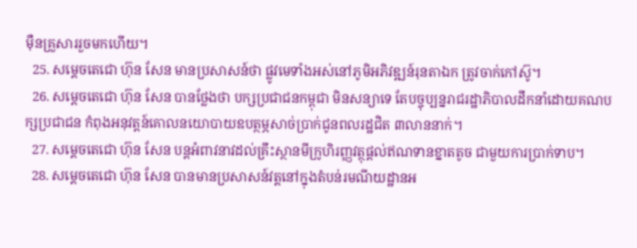ម៉ឺនគ្រួសាររួចមកហើយ។
  25. សម្តេចតេជោ ហ៊ុន សែន មានប្រសាសន៍ថា ផ្លូវមេទាំងអស់នៅភូមិអភិវឌ្ឍន៍រុនតាឯក ត្រូវចាក់កៅស៊ូ។
  26. សម្តេចតេជោ ហ៊ុន សែន បានថ្លែងថា បក្សប្រជាជនកម្ពុជា មិនសន្យាទេ តែបច្ចុប្បន្នរាជរដ្ឋាភិបាលដឹកនាំដោយគណបក្សប្រជាជន កំពុងអនុវត្តន៍គោលនយោបាយឧបត្ថម្ភសាច់ប្រាក់ជូនពលរដ្ឋជិត ៣លាននាក់។
  27. សម្តេចតេជោ ហ៊ុន សែន បន្តអំពាវនាវដល់គ្រឹះស្ថានមីក្រូហិរញ្ញវត្ថុផ្តល់ឥណទានខ្នាតតូច ជាមួយការប្រាក់ទាប។
  28. សម្តេចតេជោ ហ៊ុន សែន បានមានប្រសាសន៍វត្តនៅក្នុងតំបន់រមណីយដ្ឋានអ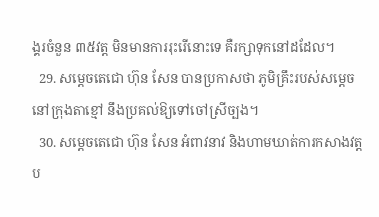ង្គរចំនួន ៣៥វត្ត មិនមានការរុះរើនោះទេ គឺរក្សាទុកនៅដដែល។
  29. សម្តេចតេជោ ហ៊ុន សែន បានប្រកាសថា ភូមិគ្រឹះរបស់សម្តេចនៅក្រុងតាខ្មៅ នឹងប្រគល់ឱ្យទៅចៅស្រីច្បង។
  30. សម្តេចតេជោ ហ៊ុន សែន អំពាវនាវ និងហាមឃាត់ការកសាងវត្តប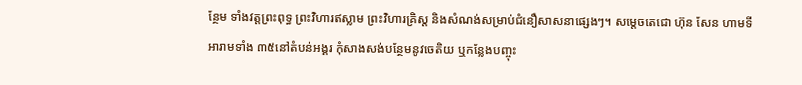ន្ថែម ទាំងវត្តព្រះពុទ្ធ ព្រះវិហារឥស្លាម ព្រះវិហារគ្រិស្ត និងសំណង់សម្រាប់ជំនឿសាសនាផ្សេងៗ។ សម្តេចតេជោ ហ៊ុន សែន ហាមទីអារាមទាំង ៣៥នៅតំបន់អង្គរ កុំសាងសង់បន្ថែមនូវចេតិយ ឬកន្លែងបញ្ចុះ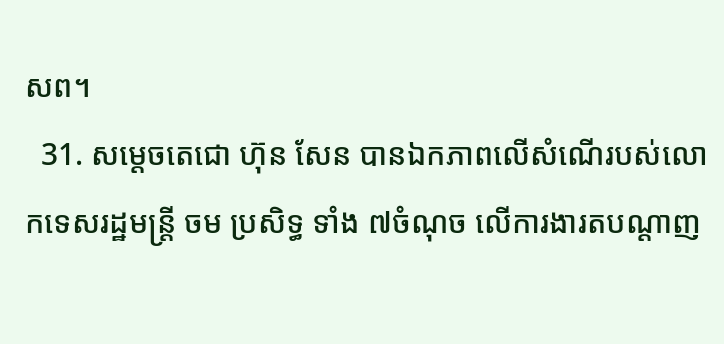សព។
  31. សម្តេចតេជោ ហ៊ុន សែន បានឯកភាពលើសំណើរបស់លោកទេសរដ្ឋមន្ត្រី ចម ប្រសិទ្ធ ទាំង ៧ចំណុច លើការងារតបណ្តាញ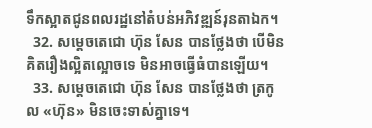ទឹកស្អាតជូនពលរដ្ឋនៅតំបន់អភិវឌ្ឍន៍រុនតាឯក។
  32. សម្តេចតេជោ ហ៊ុន សែន បានថ្លែងថា បើមិនគិតរឿងល្អិតល្អោចទេ មិនអាចធ្វើធំបានឡើយ។
  33. សម្តេចតេជោ ហ៊ុន សែន បានថ្លែងថា ត្រកូល «ហ៊ុន» មិនចេះទាស់គ្នាទេ។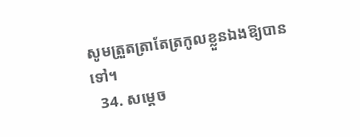សូមត្រួតត្រាតែត្រកូលខ្លួនឯងឱ្យបានទៅ។
  34. សម្តេច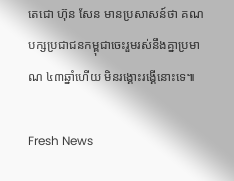តេជោ ហ៊ុន សែន មានប្រសាសន៍ថា គណបក្សប្រជាជនកម្ពុជាចេះរួមរស់នឹងគ្នាប្រមាណ ៤៣ឆ្នាំហើយ មិនរង្គោះរង្គើនោះទេ៕

Fresh News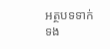អត្ថបទទាក់ទង